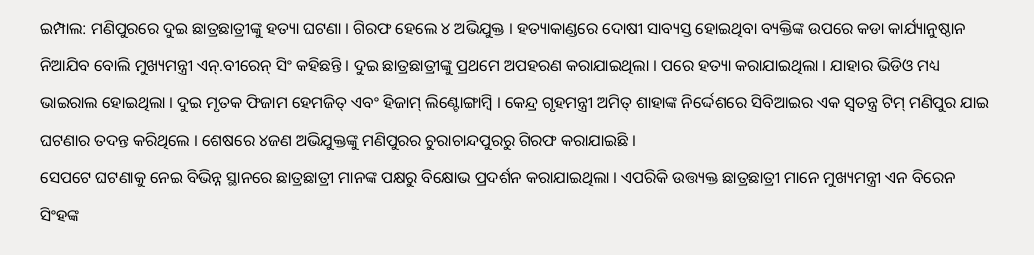ଇମ୍ପାଲ: ମଣିପୁରରେ ଦୁଇ ଛାତ୍ରଛାତ୍ରୀଙ୍କୁ ହତ୍ୟା ଘଟଣା । ଗିରଫ ହେଲେ ୪ ଅଭିଯୁକ୍ତ । ହତ୍ୟାକାଣ୍ଡରେ ଦୋଷୀ ସାବ୍ୟସ୍ତ ହୋଇଥିବା ବ୍ୟକ୍ତିଙ୍କ ଉପରେ କଡା କାର୍ଯ୍ୟାନୁଷ୍ଠାନ ନିଆଯିବ ବୋଲି ମୁଖ୍ୟମନ୍ତ୍ରୀ ଏନ୍.ବୀରେନ୍ ସିଂ କହିଛନ୍ତି । ଦୁଇ ଛାତ୍ରଛାତ୍ରୀଙ୍କୁ ପ୍ରଥମେ ଅପହରଣ କରାଯାଇଥିଲା । ପରେ ହତ୍ୟା କରାଯାଇଥିଲା । ଯାହାର ଭିଡିଓ ମଧ୍ୟ ଭାଇରାଲ ହୋଇଥିଲା । ଦୁଇ ମୃତକ ଫିଜାମ ହେମଜିତ୍ ଏବଂ ହିଜାମ୍ ଲିଣ୍ଟୋଙ୍ଗାମ୍ବି । କେନ୍ଦ୍ର ଗୃହମନ୍ତ୍ରୀ ଅମିତ୍ ଶାହାଙ୍କ ନିର୍ଦ୍ଦେଶରେ ସିବିଆଇର ଏକ ସ୍ୱତନ୍ତ୍ର ଟିମ୍ ମଣିପୁର ଯାଇ ଘଟଣାର ତଦନ୍ତ କରିଥିଲେ । ଶେଷରେ ୪ଜଣ ଅଭିଯୁକ୍ତଙ୍କୁ ମଣିପୁରର ଚୁରାଚାନ୍ଦପୁରରୁ ଗିରଫ କରାଯାଇଛି ।
ସେପଟେ ଘଟଣାକୁ ନେଇ ବିଭିନ୍ନ ସ୍ଥାନରେ ଛାତ୍ରଛାତ୍ରୀ ମାନଙ୍କ ପକ୍ଷରୁ ବିକ୍ଷୋଭ ପ୍ରଦର୍ଶନ କରାଯାଇଥିଲା । ଏପରିକି ଉତ୍ତ୍ୟକ୍ତ ଛାତ୍ରଛାତ୍ରୀ ମାନେ ମୁଖ୍ୟମନ୍ତ୍ରୀ ଏନ ବିରେନ ସିଂହଙ୍କ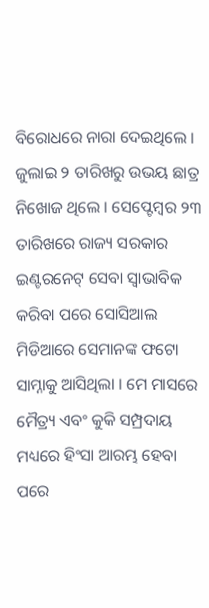ବିରୋଧରେ ନାରା ଦେଇଥିଲେ । ଜୁଲାଇ ୨ ତାରିଖରୁ ଉଭୟ ଛାତ୍ର ନିଖୋଜ ଥିଲେ । ସେପ୍ଟେମ୍ବର ୨୩ ତାରିଖରେ ରାଜ୍ୟ ସରକାର ଇଣ୍ଟରନେଟ୍ ସେବା ସ୍ବାଭାବିକ କରିବା ପରେ ସୋସିଆଲ ମିଡିଆରେ ସେମାନଙ୍କ ଫଟୋ ସାମ୍ନାକୁ ଆସିଥିଲା । ମେ ମାସରେ ମୈତ୍ର୍ୟ ଏବଂ କୁକି ସମ୍ପ୍ରଦାୟ ମଧ୍ୟରେ ହିଂସା ଆରମ୍ଭ ହେବା ପରେ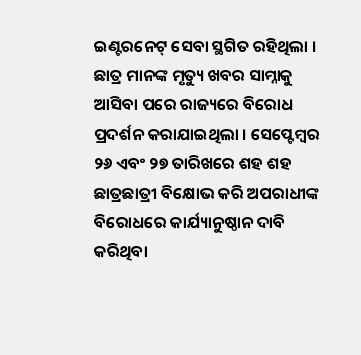ଇଣ୍ଟରନେଟ୍ ସେବା ସ୍ଥଗିତ ରହିଥିଲା । ଛାତ୍ର ମାନଙ୍କ ମୃତ୍ୟୁ ଖବର ସାମ୍ନାକୁ ଆସିବା ପରେ ରାଜ୍ୟରେ ବିରୋଧ ପ୍ରଦର୍ଶନ କରାଯାଇଥିଲା । ସେପ୍ଟେମ୍ବର ୨୬ ଏବଂ ୨୭ ତାରିଖରେ ଶହ ଶହ ଛାତ୍ରଛାତ୍ରୀ ବିକ୍ଷୋଭ କରି ଅପରାଧୀଙ୍କ ବିରୋଧରେ କାର୍ଯ୍ୟାନୁଷ୍ଠାନ ଦାବି କରିଥିବା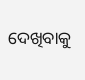ଦେଖିବାକୁ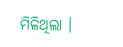ମିଳିଥିଲା ।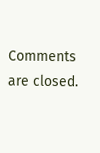Comments are closed.